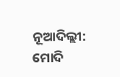ନୂଆଦିଲ୍ଲୀ: ମୋଦି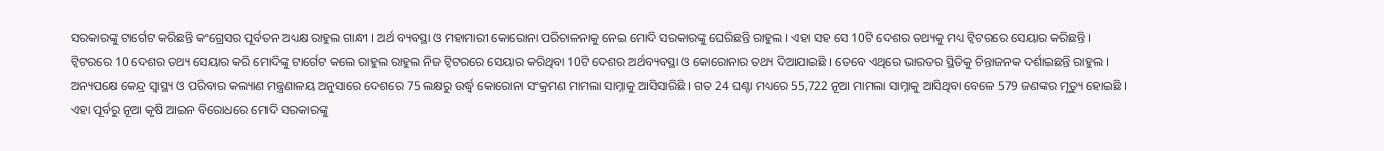ସରକାରଙ୍କୁ ଟାର୍ଗେଟ କରିଛନ୍ତି କଂଗ୍ରେସର ପୂର୍ବତନ ଅଧ୍ୟକ୍ଷ ରାହୁଲ ଗାନ୍ଧୀ । ଅର୍ଥ ବ୍ୟବସ୍ଥା ଓ ମହାମାରୀ କୋରୋନା ପରିଚାଳନାକୁ ନେଇ ମୋଦି ସରକାରଙ୍କୁ ଘେରିଛନ୍ତି ରାହୁଲ । ଏହା ସହ ସେ 10ଟି ଦେଶର ତଥ୍ୟକୁ ମଧ୍ୟ ଟ୍ବିଟରରେ ସେୟାର କରିଛନ୍ତି ।
ଟ୍ବିଟରରେ 10 ଦେଶର ତଥ୍ୟ ସେୟାର କରି ମୋଦିଙ୍କୁ ଟାର୍ଗେଟ କଲେ ରାହୁଲ ରାହୁଲ ନିଜ ଟ୍ବିଟରରେ ସେୟାର କରିଥିବା 10ଟି ଦେଶର ଅର୍ଥବ୍ୟବସ୍ଥା ଓ କୋରୋନାର ତଥ୍ୟ ଦିଆଯାଇଛି । ତେବେ ଏଥିରେ ଭାରତର ସ୍ଥିତିକୁ ଚିନ୍ତାଜନକ ଦର୍ଶାଇଛନ୍ତି ରାହୁଲ ।
ଅନ୍ୟପକ୍ଷେ କେନ୍ଦ୍ର ସ୍ବାସ୍ଥ୍ୟ ଓ ପରିବାର କଲ୍ୟାଣ ମନ୍ତ୍ରଣାଳୟ ଅନୁସାରେ ଦେଶରେ 75 ଲକ୍ଷରୁ ଉର୍ଦ୍ଧ୍ବ କୋରୋନା ସଂକ୍ରମଣ ମାମଲା ସାମ୍ନାକୁ ଆସିସାରିଛି । ଗତ 24 ଘଣ୍ଟା ମଧ୍ୟରେ 55,722 ନୂଆ ମାମଲା ସାମ୍ନାକୁ ଆସିଥିବା ବେଳେ 579 ଜଣଙ୍କର ମୃତ୍ୟୁ ହୋଇଛି ।
ଏହା ପୂର୍ବରୁ ନୂଆ କୃଷି ଆଇନ ବିରୋଧରେ ମୋଦି ସରକାରଙ୍କୁ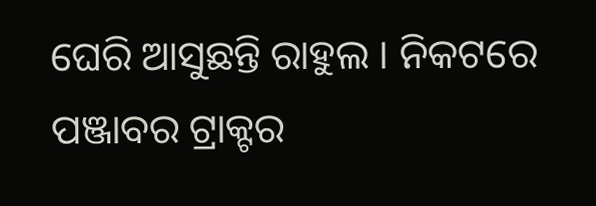ଘେରି ଆସୁଛନ୍ତି ରାହୁଲ । ନିକଟରେ ପଞ୍ଜାବର ଟ୍ରାକ୍ଟର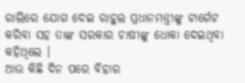ରାଲିରେ ଯୋଗ ଦେଇ ରାହୁଲ ପ୍ରଧାନମନ୍ତ୍ରୀଙ୍କୁ ଟାର୍ଗେଟ କରିବା ସହ ତାଙ୍କ ସରକାର ଚାଷୀଙ୍କୁ ଧୋକା ଦେଇଥିବା କହିଥିଲେ ।
ଆଉ କିଛି ଦିନ ପରେ ବିହାର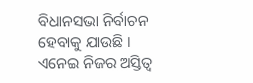ବିଧାନସଭା ନିର୍ବାଚନ ହେବାକୁ ଯାଉଛି । ଏନେଇ ନିଜର ଅସ୍ତିତ୍ବ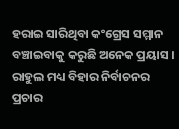ହରାଇ ସାରିଥିବା କଂଗ୍ରେସ ସମ୍ମାନ ବଞ୍ଚାଇବାକୁ କରୁଛି ଅନେକ ପ୍ରୟାସ । ରାହୁଲ ମଧ୍ୟ ବିହାର ନିର୍ବାଚନର ପ୍ରଚାର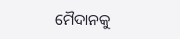ମୈଦାନକୁ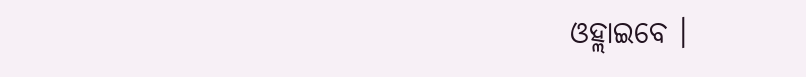ଓହ୍ଲାଇବେ ।